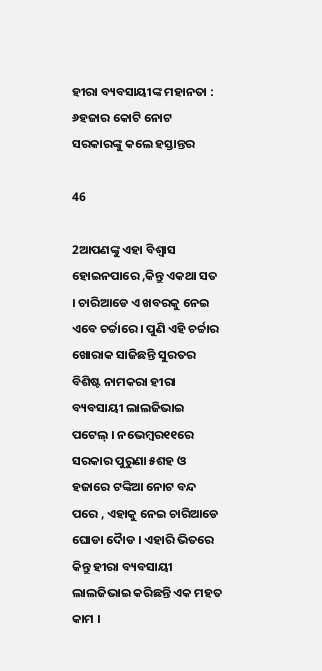ହୀରା ବ୍ୟବସାୟୀଙ୍କ ମହାନତା : ୬ହଜାର କୋଟି ନୋଟ ସରକାରଙ୍କୁ କଲେ ହସ୍ତାନ୍ତର

46

2ଆପଣଙ୍କୁ ଏହା ବିଶ୍ୱାସ ହୋଇନପାରେ ,କିନ୍ତୁ ଏକଥା ସତ । ଚାରିଆଡେ ଏ ଖବରକୁ ନେଇ ଏବେ ଚର୍ଚ୍ଚାରେ । ପୁଣି ଏହି ଚର୍ଚ୍ଚାର ଖୋରାକ ସାଜିଛନ୍ତି ସୁରତର ବିଶିଷ୍ଟ ନାମକରା ହୀରା ବ୍ୟବସାୟୀ ଲାଲଜିଭାଇ ପଟେଲ୍ । ନଭେମ୍ବର୧୧ରେ ସରକାର ପୁରୁଣା ୫ଶହ ଓ ହଜାରେ ଟଙ୍କିଆ ନୋଟ ବନ୍ଦ ପରେ , ଏହାକୁ ନେଇ ଚାରିଆଡେ ଘୋଡା ଦୈାଡ । ଏହାରି ଭିତରେ କିନ୍ତୁ ହୀରା ବ୍ୟବସାୟୀ ଲାଲଜିଭାଇ କରିଛନ୍ତି ଏକ ମହତ କାମ ।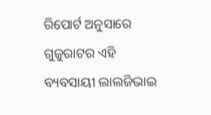ରିପୋର୍ଟ ଅନୁସାରେ ଗୁଜୁରାଟର ଏହି ବ୍ୟବସାୟୀ ଲାଲଜିଭାଇ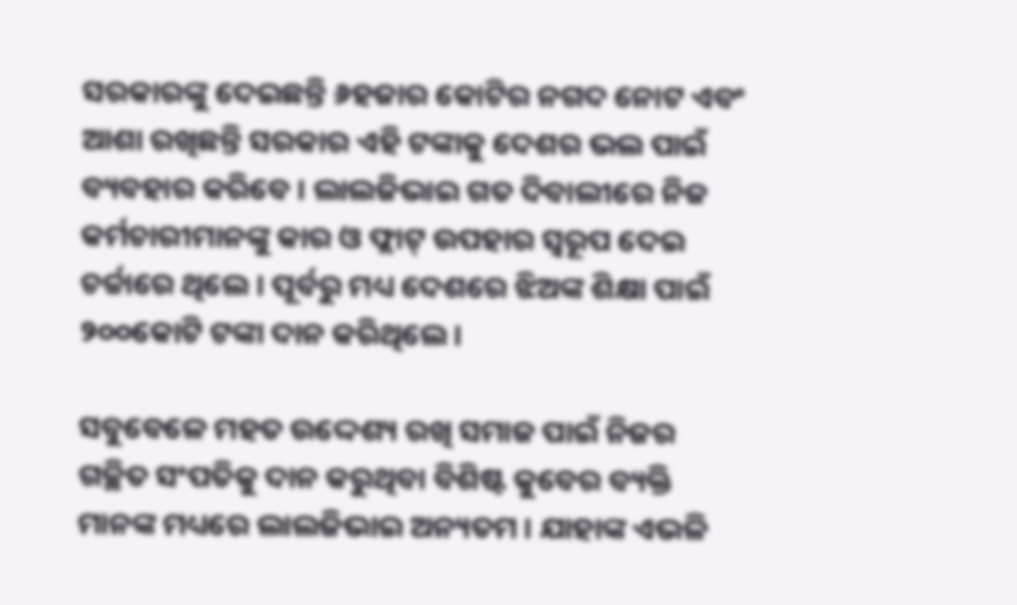ସରକାରଙ୍କୁ ଦେଇଛନ୍ତି ୬ହଜାର କୋଟିର ନଗଦ ନୋଟ ଏବଂ ଆଶା ରଖିଛନ୍ତି ସରକାର ଏହି ଟଙ୍କାକୁ ଦେଶର ଭଲ ପାଇଁ ବ୍ୟବହାର କରିବେ । ଲାଲଜିଭାଇ ଗତ ଦିବାଲୀରେ ନିଜ କର୍ମଚାରୀମାନଙ୍କୁ କାର ଓ ଫ୍ଲାଟ୍ ଉପହାର ସ୍ୱରୂପ ଦେଇ ଚର୍ଚ୍ଚାରେ ଥିଲେ । ପୂର୍ବରୁ ମଧ୍ୟ ଦେଶରେ ଝିଅଙ୍କ ଶିକ୍ଷା ପାଇଁ ୨୦୦କୋଟି ଟଙ୍କା ଦାନ କରିଥିଲେ ।

ସବୁବେଳେ ମହତ ଉଦ୍ଦେଶ୍ୟ ରଖି ସମାଜ ପାଇଁ ନିଜର ଗଚ୍ଛିତ ସଂପତିକୁ ଦାନ କରୁଥିବା ବିଶିଷ୍ଟ କୁବେର ବ୍ୟକ୍ତି ମାନଙ୍କ ମଧ୍ୟରେ ଲାଲଜିଭାଇ ଅନ୍ୟତମ । ଯାହାଙ୍କ ଏଭଳି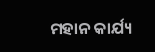ମହାନ କାର୍ଯ୍ୟ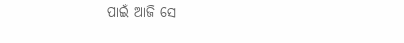ପାଇଁ ଆଜି ସେ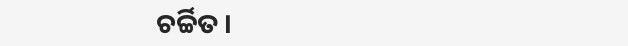ଚର୍ଚ୍ଚିତ ।